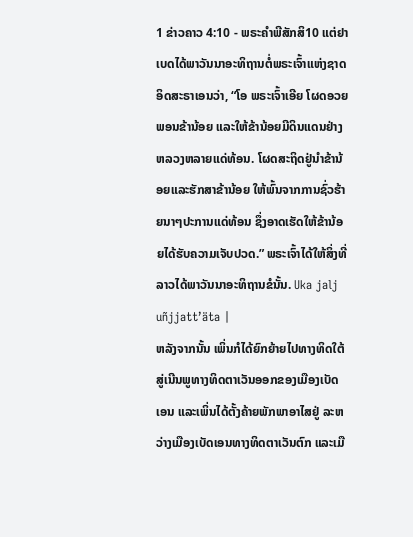1 ຂ່າວຄາວ 4:10 - ພຣະຄຳພີສັກສິ10 ແຕ່ຢາເບດໄດ້ພາວັນນາອະທິຖານຕໍ່ພຣະເຈົ້າແຫ່ງຊາດອິດສະຣາເອນວ່າ, “ໂອ ພຣະເຈົ້າເອີຍ ໂຜດອວຍພອນຂ້ານ້ອຍ ແລະໃຫ້ຂ້ານ້ອຍມີດິນແດນຢ່າງຫລວງຫລາຍແດ່ທ້ອນ. ໂຜດສະຖິດຢູ່ນຳຂ້ານ້ອຍແລະຮັກສາຂ້ານ້ອຍ ໃຫ້ພົ້ນຈາກການຊົ່ວຮ້າຍນາໆປະການແດ່ທ້ອນ ຊຶ່ງອາດເຮັດໃຫ້ຂ້ານ້ອຍໄດ້ຮັບຄວາມເຈັບປວດ.” ພຣະເຈົ້າໄດ້ໃຫ້ສິ່ງທີ່ລາວໄດ້ພາວັນນາອະທິຖານຂໍນັ້ນ. Uka jalj uñjjattʼäta |
ຫລັງຈາກນັ້ນ ເພິ່ນກໍໄດ້ຍົກຍ້າຍໄປທາງທິດໃຕ້ ສູ່ເນີນພູທາງທິດຕາເວັນອອກຂອງເມືອງເບັດເອນ ແລະເພິ່ນໄດ້ຕັ້ງຄ້າຍພັກພາອາໄສຢູ່ ລະຫວ່າງເມືອງເບັດເອນທາງທິດຕາເວັນຕົກ ແລະເມື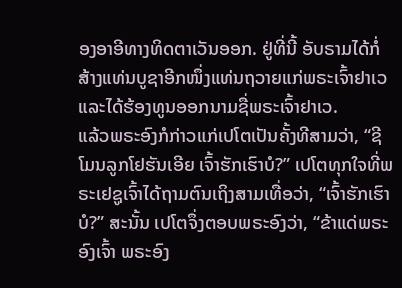ອງອາອີທາງທິດຕາເວັນອອກ. ຢູ່ທີ່ນີ້ ອັບຣາມໄດ້ກໍ່ສ້າງແທ່ນບູຊາອີກໜຶ່ງແທ່ນຖວາຍແກ່ພຣະເຈົ້າຢາເວ ແລະໄດ້ຮ້ອງທູນອອກນາມຊື່ພຣະເຈົ້າຢາເວ.
ແລ້ວພຣະອົງກໍກ່າວແກ່ເປໂຕເປັນຄັ້ງທີສາມວ່າ, “ຊີໂມນລູກໂຢຮັນເອີຍ ເຈົ້າຮັກເຮົາບໍ?” ເປໂຕທຸກໃຈທີ່ພຣະເຢຊູເຈົ້າໄດ້ຖາມຕົນເຖິງສາມເທື່ອວ່າ, “ເຈົ້າຮັກເຮົາບໍ?” ສະນັ້ນ ເປໂຕຈຶ່ງຕອບພຣະອົງວ່າ, “ຂ້າແດ່ພຣະອົງເຈົ້າ ພຣະອົງ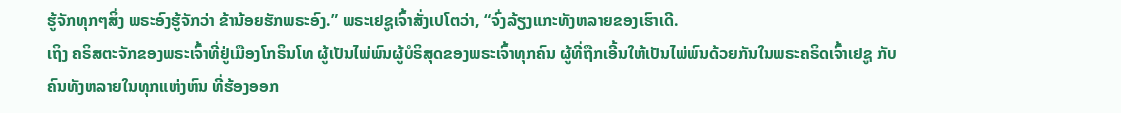ຮູ້ຈັກທຸກໆສິ່ງ ພຣະອົງຮູ້ຈັກວ່າ ຂ້ານ້ອຍຮັກພຣະອົງ.” ພຣະເຢຊູເຈົ້າສັ່ງເປໂຕວ່າ, “ຈົ່ງລ້ຽງແກະທັງຫລາຍຂອງເຮົາເດີ.
ເຖິງ ຄຣິສຕະຈັກຂອງພຣະເຈົ້າທີ່ຢູ່ເມືອງໂກຣິນໂທ ຜູ້ເປັນໄພ່ພົນຜູ້ບໍຣິສຸດຂອງພຣະເຈົ້າທຸກຄົນ ຜູ້ທີ່ຖືກເອີ້ນໃຫ້ເປັນໄພ່ພົນດ້ວຍກັນໃນພຣະຄຣິດເຈົ້າເຢຊູ ກັບຄົນທັງຫລາຍໃນທຸກແຫ່ງຫົນ ທີ່ຮ້ອງອອກ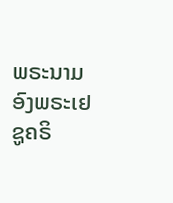ພຣະນາມອົງພຣະເຢຊູຄຣິ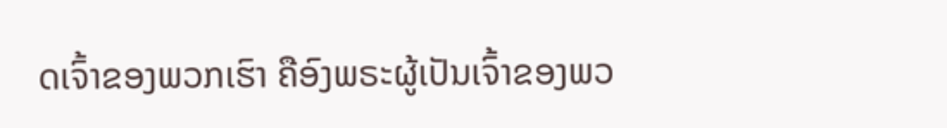ດເຈົ້າຂອງພວກເຮົາ ຄືອົງພຣະຜູ້ເປັນເຈົ້າຂອງພວ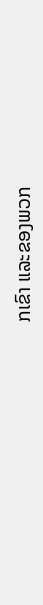ກເຂົາ ແລະຂອງພວກ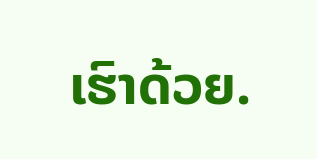ເຮົາດ້ວຍ.